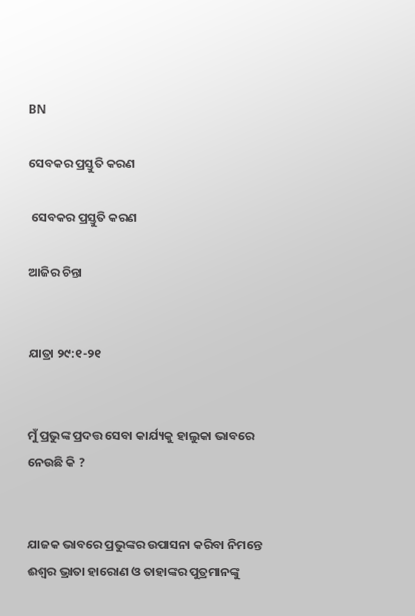BN

ସେବକର ପ୍ରସ୍ତୁତି କରଣ

 ସେବକର ପ୍ରସ୍ତୁତି କରଣ

ଆଜିର ଚିନ୍ତା


ଯାତ୍ରା ୨୯:୧-୨୧


ମୁଁ ପ୍ରଭୁଙ୍କ ପ୍ରଦତ୍ତ ସେବା କାର୍ଯ୍ୟକୁ ହାଲୁକା ଭାବରେ ନେଉଛି କି ?


ଯାଜକ ଭାବରେ ପ୍ରଭୁଙ୍କର ଉପାସନା କରିବା ନିମନ୍ତେ ଈଶ୍ଵର ଭ୍ରାତା ହାରୋଣ ଓ ତାହାଙ୍କର ପୁତ୍ରମାନଙ୍କୁ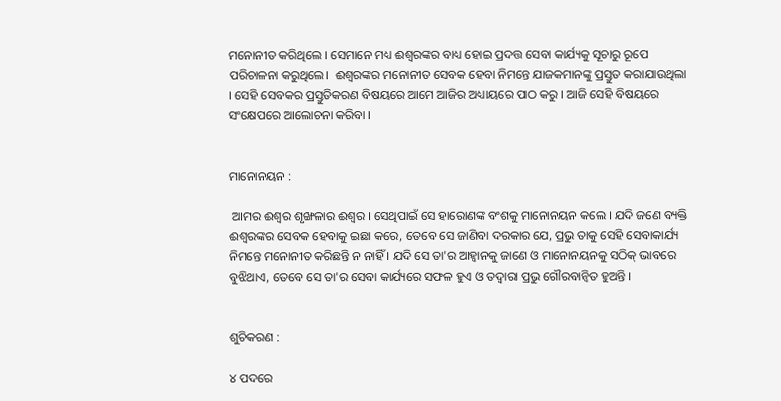ମନୋନୀତ କରିଥିଲେ । ସେମାନେ ମଧ୍ୟ ଈଶ୍ଵରଙ୍କର ବାଧ୍ୟ ହୋଇ ପ୍ରଦତ୍ତ ସେବା କାର୍ଯ୍ୟକୁ ସୂଚାରୁ ରୂପେ ପରିଚାଳନା କରୁଥିଲେ।  ଈଶ୍ୱରଙ୍କର ମନୋନୀତ ସେବକ ହେବା ନିମନ୍ତେ ଯାଜକମାନଙ୍କୁ ପ୍ରସ୍ତୁତ କରାଯାଉଥିଲା । ସେହି ସେବକର ପ୍ରସ୍ତୁତିକରଣ ବିଷୟରେ ଆମେ ଆଜିର ଅଧ୍ୟାୟରେ ପାଠ କରୁ । ଆଜି ସେହି ବିଷୟରେ ସଂକ୍ଷେପରେ ଆଲୋଚନା କରିବା ।


ମାନୋନୟନ :

 ଆମର ଈଶ୍ଵର ଶୃଙ୍ଖଳାର ଈଶ୍ଵର । ସେଥିପାଇଁ ସେ ହାରୋଣଙ୍କ ବଂଶକୁ ମାନୋନୟନ କଲେ । ଯଦି ଜଣେ ବ୍ୟକ୍ତି ଈଶ୍ୱରଙ୍କର ସେବକ ହେବାକୁ ଇଛା କରେ, ତେବେ ସେ ଜାଣିବା ଦରକାର ଯେ, ପ୍ରଭୁ ତାକୁ ସେହି ସେବାକାର୍ଯ୍ୟ ନିମନ୍ତେ ମନୋନୀତ କରିଛନ୍ତି ନ ନାହିଁ । ଯଦି ସେ ତା'ର ଆହ୍ଵାନକୁ ଜାଣେ ଓ ମାନୋନୟନକୁ ସଠିକ୍ ଭାବରେ ବୁଝିଥାଏ, ତେବେ ସେ ତା'ର ସେବା କାର୍ଯ୍ୟରେ ସଫଳ ହୁଏ ଓ ତଦ୍ୱାରା ପ୍ରଭୁ ଗୌରବାନ୍ୱିତ ହୁଅନ୍ତି ।


ଶୁଚିକରଣ :

୪ ପଦରେ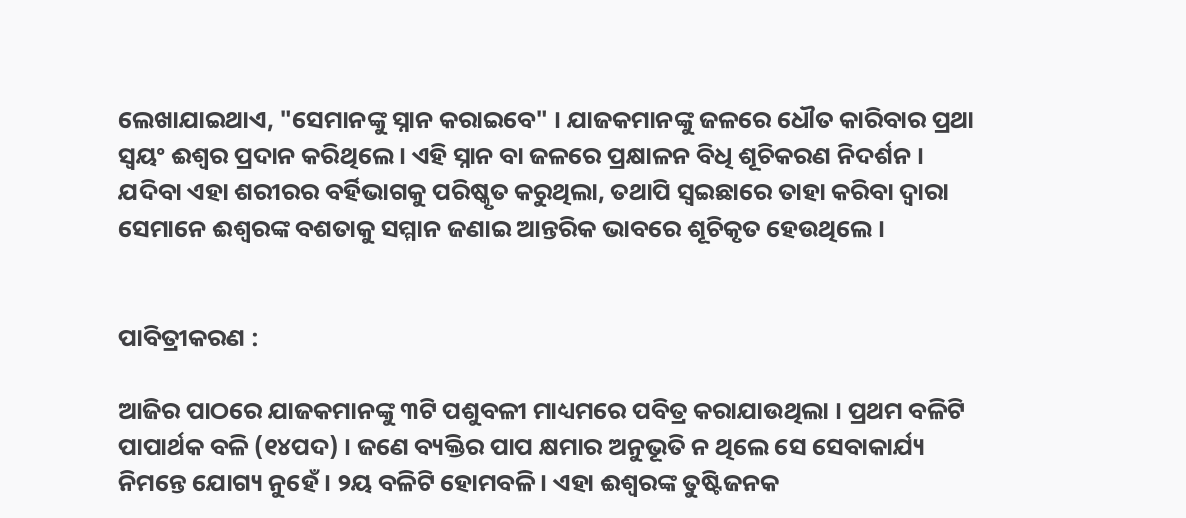ଲେଖାଯାଇଥାଏ, "ସେମାନଙ୍କୁ ସ୍ନାନ କରାଇବେ" । ଯାଜକମାନଙ୍କୁ ଜଳରେ ଧୌତ କାରିବାର ପ୍ରଥା ସ୍ୱୟଂ ଈଶ୍ଵର ପ୍ରଦାନ କରିଥିଲେ । ଏହି ସ୍ନାନ ବା ଜଳରେ ପ୍ରକ୍ଷାଳନ ବିଧି ଶୂଚିକରଣ ନିଦର୍ଶନ । ଯଦିବା ଏହା ଶରୀରର ବର୍ହିଭାଗକୁ ପରିଷ୍କୃତ କରୁଥିଲା, ତଥାପି ସ୍ୱଇଛାରେ ତାହା କରିବା ଦ୍ଵାରା ସେମାନେ ଈଶ୍ୱରଙ୍କ ବଶତାକୁ ସମ୍ମାନ ଜଣାଇ ଆନ୍ତରିକ ଭାବରେ ଶୂଚିକୃତ ହେଉଥିଲେ ।


ପାବିତ୍ରୀକରଣ :

ଆଜିର ପାଠରେ ଯାଜକମାନଙ୍କୁ ୩ଟି ପଶୁବଳୀ ମାଧ୍ୟମରେ ପବିତ୍ର କରାଯାଉଥିଲା । ପ୍ରଥମ ବଳିଟି ପାପାର୍ଥକ ବଳି (୧୪ପଦ) । ଜଣେ ବ୍ୟକ୍ତିର ପାପ କ୍ଷମାର ଅନୁଭୂତି ନ ଥିଲେ ସେ ସେବାକାର୍ଯ୍ୟ ନିମନ୍ତେ ଯୋଗ୍ୟ ନୁହେଁ । ୨ୟ ବଳିଟି ହୋମବଳି । ଏହା ଈଶ୍ୱରଙ୍କ ତୁଷ୍ଟିଜନକ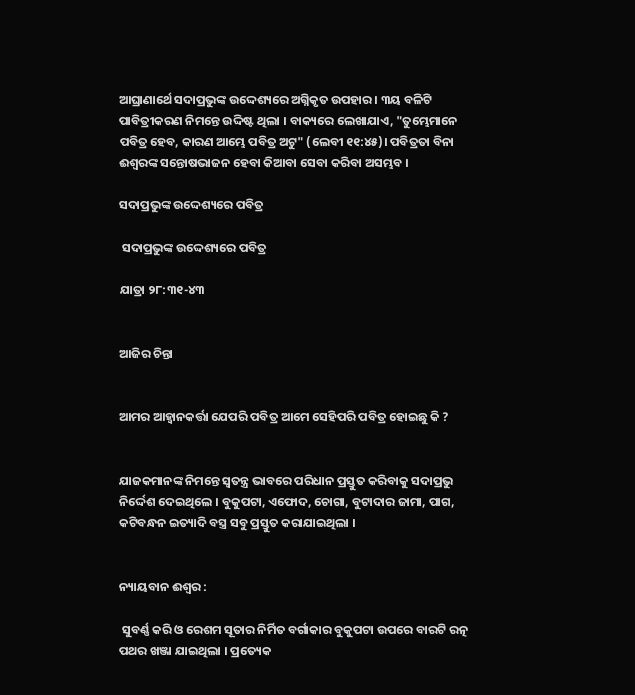ଆଘ୍ରାଣାର୍ଥେ ସଦାପ୍ରଭୁଙ୍କ ଉଦ୍ଦେଶ୍ୟରେ ଅଗ୍ନିକୃତ ଉପହାର । ୩ୟ ବଳିଟି ପାବିତ୍ରୀକରଣ ନିମନ୍ତେ ଉଦ୍ଦିଷ୍ଟ ଥିଲା । ବାକ୍ୟରେ ଲେଖାଯାଏ, "ତୁମ୍ଭେମାନେ ପବିତ୍ର ହେବ, କାରଣ ଆମ୍ଭେ ପବିତ୍ର ଅଟୁ" (ଲେବୀ ୧୧:୪୫)। ପବିତ୍ରତା ବିନା ଈଶ୍ୱରଙ୍କ ସନ୍ତୋଷଭାଜନ ହେବା କିଆବା ସେବା କରିବା ଅସମ୍ଭବ ।

ସଦାପ୍ରଭୁଙ୍କ ଉଦ୍ଦେଶ୍ୟରେ ପବିତ୍ର

 ସଦାପ୍ରଭୁଙ୍କ ଉଦ୍ଦେଶ୍ୟରେ ପବିତ୍ର

ଯାତ୍ରା ୨୮:୩୧-୪୩


ଆଜିର ଚିନ୍ତା


ଆମର ଆହ୍ବାନକର୍ତ୍ତା ଯେପରି ପବିତ୍ର ଆମେ ସେହିପରି ପବିତ୍ର ହୋଇଛୁ କି ?


ଯାଜକମାନଙ୍କ ନିମନ୍ତେ ସ୍ବତନ୍ତ୍ର ଭାବରେ ପରିଧାନ ପ୍ରସ୍ତୁତ କରିବାକୁ ସଦାପ୍ରଭୁ ନିର୍ଦ୍ଦେଶ ଦେଇଥିଲେ । ବୁକୁପଟା, ଏଫୋଦ, ଚୋଗା, ବୁଟାଦାର ଜାମା, ପାଗ, କଟିବନ୍ଧନ ଇତ୍ୟାଦି ବସ୍ତ୍ର ସବୁ ପ୍ରସ୍ତୁତ କରାଯାଇଥିଲା ।


ନ୍ୟାୟବାନ ଈଶ୍ଵର :

 ସୁବର୍ଣ୍ଣ କରି ଓ ରେଶମ ସୂତାର ନିର୍ମିତ ବର୍ଗାକାର ବୁକୁପଟା ଉପରେ ବାରଟି ରତ୍ନ ପଥର ଖଞ୍ଜା ଯାଇଥିଲା । ପ୍ରତ୍ୟେକ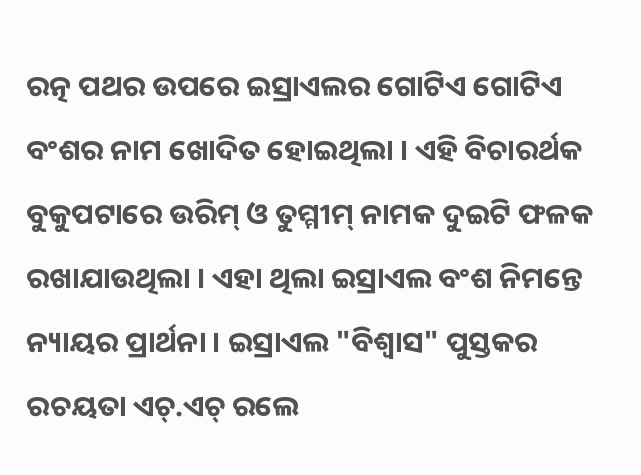ରତ୍ନ ପଥର ଉପରେ ଇସ୍ରାଏଲର ଗୋଟିଏ ଗୋଟିଏ ବଂଶର ନାମ ଖୋଦିତ ହୋଇଥିଲା । ଏହି ବିଚାରର୍ଥକ ବୁକୁପଟାରେ ଉରିମ୍ ଓ ତୁମ୍ମୀମ୍ ନାମକ ଦୁଇଟି ଫଳକ ରଖାଯାଉଥିଲା । ଏହା ଥିଲା ଇସ୍ରାଏଲ ବଂଶ ନିମନ୍ତେ ନ୍ୟାୟର ପ୍ରାର୍ଥନା । ଇସ୍ରାଏଲ "ବିଶ୍ଵାସ" ପୁସ୍ତକର ରଚୟତା ଏଚ୍.ଏଚ୍ ରଲେ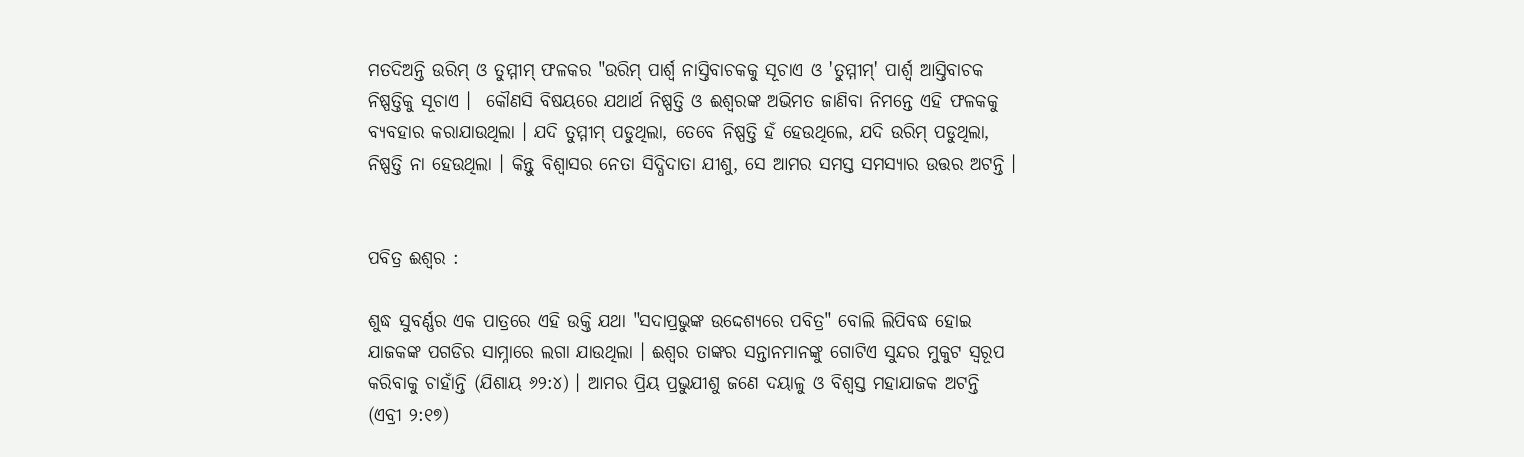ମତଦିଅନ୍ତି ଉରିମ୍ ଓ ତୁମ୍ମୀମ୍ ଫଳକର "ଉରିମ୍ ପାର୍ଶ୍ଵ ନାସ୍ତିବାଚକକୁ ସୂଚାଏ ଓ 'ତୁମ୍ମୀମ୍' ପାର୍ଶ୍ଵ ଆସ୍ତିବାଚକ ନିଷ୍ପତ୍ତିକୁ ସୂଚାଏ ।  କୌଣସି ବିଷୟରେ ଯଥାର୍ଥ ନିଷ୍ପତ୍ତି ଓ ଈଶ୍ୱରଙ୍କ ଅଭିମତ ଜାଣିବା ନିମନ୍ତେ ଏହି ଫଳକକୁ ବ୍ୟବହାର କରାଯାଉଥିଲା । ଯଦି ତୁମ୍ମୀମ୍ ପଡୁଥିଲା, ତେବେ ନିଷ୍ପତ୍ତି ହଁ ହେଉଥିଲେ, ଯଦି ଉରିମ୍ ପଡୁଥିଲା, ନିଷ୍ପତ୍ତି ନା ହେଉଥିଲା । କିନ୍ତୁ ବିଶ୍ଵାସର ନେତା ସିଦ୍ଧିଦାତା ଯୀଶୁ, ସେ ଆମର ସମସ୍ତ ସମସ୍ୟାର ଉତ୍ତର ଅଟନ୍ତି ।


ପବିତ୍ର ଈଶ୍ଵର :

ଶୁଦ୍ଧ ସୁବର୍ଣ୍ଣର ଏକ ପାତ୍ରରେ ଏହି ଉକ୍ତି ଯଥା "ସଦାପ୍ରଭୁଙ୍କ ଉଦ୍ଦେଶ୍ୟରେ ପବିତ୍ର" ବୋଲି ଲିପିବଦ୍ଧ ହୋଇ ଯାଜକଙ୍କ ପଗଡିର ସାମ୍ନାରେ ଲଗା ଯାଉଥିଲା । ଈଶ୍ଵର ତାଙ୍କର ସନ୍ତାନମାନଙ୍କୁ ଗୋଟିଏ ସୁନ୍ଦର ମୁକୁଟ ସ୍ୱରୂପ କରିବାକୁ ଚାହାଁନ୍ତି (ଯିଶାୟ ୬୨:୪) । ଆମର ପ୍ରିୟ ପ୍ରଭୁଯୀଶୁ ଜଣେ ଦୟାଳୁ ଓ ବିଶ୍ବସ୍ତ ମହାଯାଜକ ଅଟନ୍ତି (ଏବ୍ରୀ ୨:୧୭)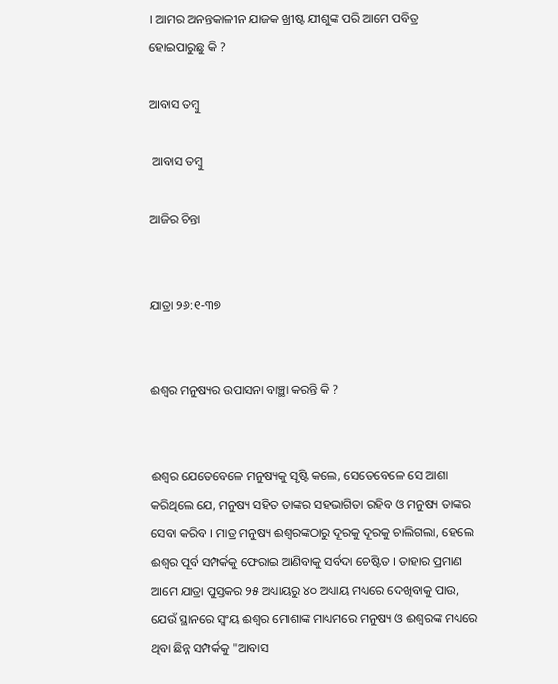। ଆମର ଅନନ୍ତକାଳୀନ ଯାଜକ ଖ୍ରୀଷ୍ଟ ଯୀଶୁଙ୍କ ପରି ଆମେ ପବିତ୍ର ହୋଇପାରୁଛୁ କି ?

ଆବାସ ତମ୍ବୁ

 ଆବାସ ତମ୍ବୁ

ଆଜିର ଚିନ୍ତା


ଯାତ୍ରା ୨୬:୧-୩୭


ଈଶ୍ଵର ମନୁଷ୍ୟର ଉପାସନା ବାଞ୍ଛା କରନ୍ତି କି ?


ଈଶ୍ଵର ଯେତେବେଳେ ମନୁଷ୍ୟକୁ ସୃଷ୍ଟି କଲେ, ସେତେବେଳେ ସେ ଆଶା କରିଥିଲେ ଯେ, ମନୁଷ୍ୟ ସହିତ ତାଙ୍କର ସହଭାଗିତା ରହିବ ଓ ମନୁଷ୍ୟ ତାଙ୍କର ସେବା କରିବ । ମାତ୍ର ମନୁଷ୍ୟ ଈଶ୍ୱରଙ୍କଠାରୁ ଦୂରକୁ ଦୂରକୁ ଚାଲିଗଲା, ହେଲେ ଈଶ୍ଵର ପୂର୍ବ ସମ୍ପର୍କକୁ ଫେରାଇ ଆଣିବାକୁ ସର୍ବଦା ଚେଷ୍ଟିତ । ତାହାର ପ୍ରମାଣ ଆମେ ଯାତ୍ରା ପୁସ୍ତକର ୨୫ ଅଧ୍ୟାୟରୁ ୪୦ ଅଧ୍ୟାୟ ମଧ୍ୟରେ ଦେଖିବାକୁ ପାଉ, ଯେଉଁ ସ୍ଥାନରେ ସ୍ଵଂୟ ଈଶ୍ଵର ମୋଶାଙ୍କ ମାଧ୍ୟମରେ ମନୁଷ୍ୟ ଓ ଈଶ୍ୱରଙ୍କ ମଧ୍ୟରେ ଥିବା ଛିନ୍ନ ସମ୍ପର୍କକୁ "ଆବାସ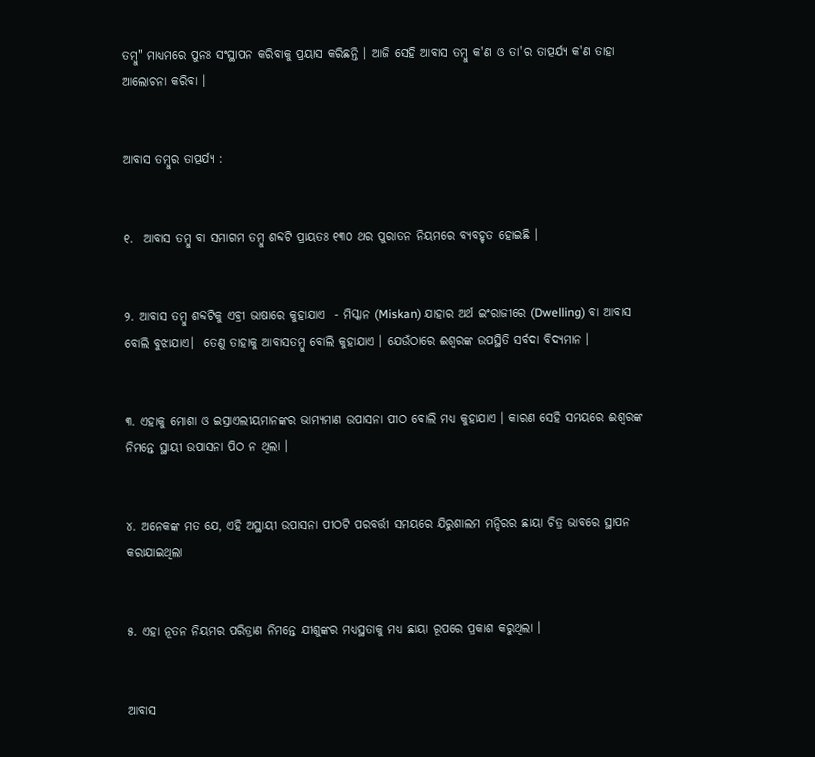ତମ୍ବୁ" ମାଧ୍ୟମରେ ପୁନଃ ସଂସ୍ଥାପନ କରିବାକୁ ପ୍ରୟାସ କରିଛନ୍ତି । ଆଜି ସେହି ଆବାସ ତମ୍ବୁ କ'ଣ ଓ ତା'ର ତାତ୍ପର୍ଯ୍ୟ କ'ଣ ତାହା ଆଲୋଚନା କରିବା ।


ଆବାସ ତମ୍ବୁର ତାତ୍ପର୍ଯ୍ୟ :


୧.  ଆବାସ ତମ୍ବୁ ବା ସମାଗମ ତମ୍ବୁ ଶବ୍ଦଟି ପ୍ରାୟତଃ ୧୩୦ ଥର ପୁରାତନ ନିୟମରେ ବ୍ୟବହୃତ ହୋଇଛି ।


୨. ଆବାସ ତମ୍ବୁ ଶବ୍ଦଟିକୁ ଏବ୍ରୀ ଭାଷାରେ କୁହାଯାଏ  - ମିସ୍କାନ (Miskan) ଯାହାର ଅର୍ଥ ଇଂରାଜୀରେ (Dwelling) ବା ଆବାସ ବୋଲି ବୁଝାଯାଏ।  ତେଣୁ ତାହାକୁ ଆବାସତମ୍ବୁ ବୋଲି କୁହାଯାଏ । ଯେଉଁଠାରେ ଈଶ୍ୱରଙ୍କ ଉପସ୍ଥିତି ସର୍ବଦା ବିଦ୍ୟମାନ ।


୩. ଏହାକୁ ମୋଶା ଓ ଇସ୍ରାଏଲୀୟମାନଙ୍କର ଭାମ୍ୟମାଣ ଉପାସନା ପୀଠ ବୋଲି ମଧ୍ୟ କୁହାଯାଏ । କାରଣ ସେହି ସମୟରେ ଈଶ୍ୱରଙ୍କ  ନିମନ୍ତେ ସ୍ଥାୟୀ ଉପାସନା ପିଠ ନ ଥିଲା ।


୪. ଅନେକଙ୍କ ମତ ଯେ, ଏହି ଅସ୍ଥାୟୀ ଉପାସନା ପୀଠଟି ପରବର୍ତ୍ତୀ ସମୟରେ ଯିରୁଶାଲମ ମନ୍ଦିରର ଛାୟା ଚିତ୍ର ଭାବରେ ସ୍ଥାପନ କରାଯାଇଥିଲା


୫. ଏହା ନୂତନ ନିୟମର ପରିତ୍ରାଣ ନିମନ୍ତେ ଯୀଶୁଙ୍କର ମଧ୍ୟସ୍ଥତାକୁ ମଧ୍ୟ ଛାୟା ରୂପରେ ପ୍ରକାଶ କରୁଥିଲା ।


ଆବାସ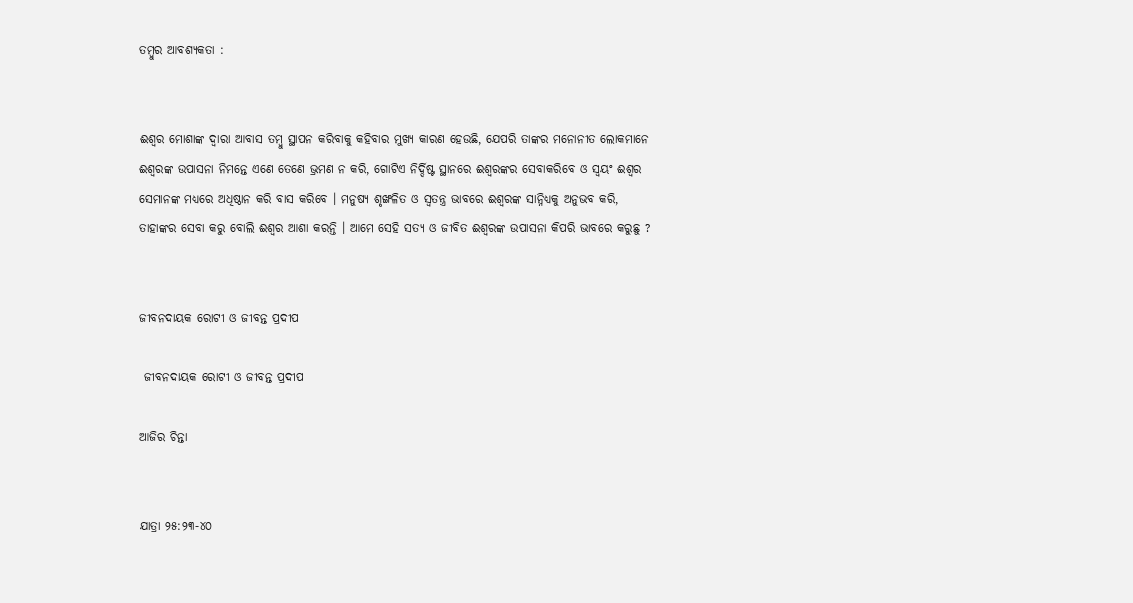ତମ୍ବୁର ଆବଶ୍ୟକତା :


ଈଶ୍ଵର ମୋଶାଙ୍କ ଦ୍ଵାରା ଆବାସ ତମ୍ବୁ ସ୍ଥାପନ କରିବାକୁ କହିବାର ମୁଖ୍ୟ କାରଣ ହେଉଛି, ଯେପରି ତାଙ୍କର ମନୋନୀତ ଲୋକମାନେ ଈଶ୍ୱରଙ୍କ ଉପାସନା ନିମନ୍ତେ ଏଣେ ତେଣେ ଭ୍ରମଣ ନ କରି, ଗୋଟିଏ ନିର୍ଦ୍ଦିଷ୍ଟ ସ୍ଥାନରେ ଈଶ୍ୱରଙ୍କର ସେବାକରିବେ ଓ ସ୍ୱୟଂ ଈଶ୍ଵର ସେମାନଙ୍କ ମଧ୍ୟରେ ଅଧିଷ୍ଠାନ କରି ବାସ କରିବେ । ମନୁଷ୍ୟ ଶୃଙ୍ଖଳିତ ଓ ସ୍ଵତନ୍ତ୍ର ଭାବରେ ଈଶ୍ୱରଙ୍କ ସାନ୍ନିଧ୍ୟକୁ ଅନୁଭବ କରି, ତାହାଙ୍କର ସେବା କରୁ ବୋଲି ଈଶ୍ଵର ଆଶା କରନ୍ତି । ଆମେ ସେହି ସତ୍ୟ ଓ ଜୀବିତ ଈଶ୍ୱରଙ୍କ ଉପାସନା କିପରି ଭାବରେ କରୁଛୁ ?


ଜୀବନଦାୟକ ରୋଟୀ ଓ ଜୀବନ୍ତ ପ୍ରଦୀପ

 ଜୀବନଦାୟକ ରୋଟୀ ଓ ଜୀବନ୍ତ ପ୍ରଦୀପ

ଆଜିର ଚିନ୍ତା


ଯାତ୍ରା ୨୫:୨୩-୪୦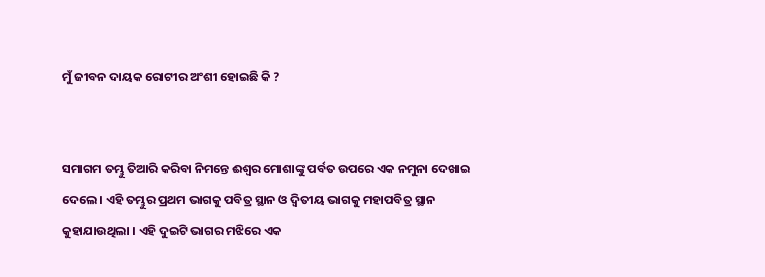ମୁଁ ଜୀବନ ଦାୟକ ରୋଟୀର ଅଂଶୀ ହୋଇଛି କି ?


ସମାଗମ ତମ୍ଭୁ ତିଆରି କରିବା ନିମନ୍ତେ ଈଶ୍ଵର ମୋଶାଙ୍କୁ ପର୍ବତ ଉପରେ ଏକ ନମୁନା ଦେଖାଇ ଦେଲେ । ଏହି ତମ୍ଭୁର ପ୍ରଥମ ଭାଗକୁ ପବିତ୍ର ସ୍ଥାନ ଓ ଦ୍ଵିତୀୟ ଭାଗକୁ ମହାପବିତ୍ର ସ୍ଥାନ କୁହାଯାଉଥିଲା । ଏହି ଦୁଇଟି ଭାଗର ମଝିରେ ଏକ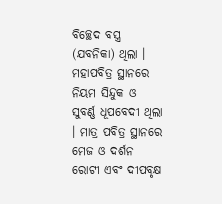ବିଚ୍ଛେଦ ବସ୍ତ୍ର (ଯବନିକା) ଥିଲା । ମହାପବିତ୍ର ସ୍ଥାନରେ ନିୟମ ସିନ୍ଦୁକ ଓ ସୁବର୍ଣ୍ଣ ଧୂପବେଦୀ ଥିଲା । ମାତ୍ର ପବିତ୍ର ସ୍ଥାନରେ ମେଜ ଓ ଦର୍ଶନ ରୋଟୀ ଏବଂ ଦୀପବୃକ୍ଷ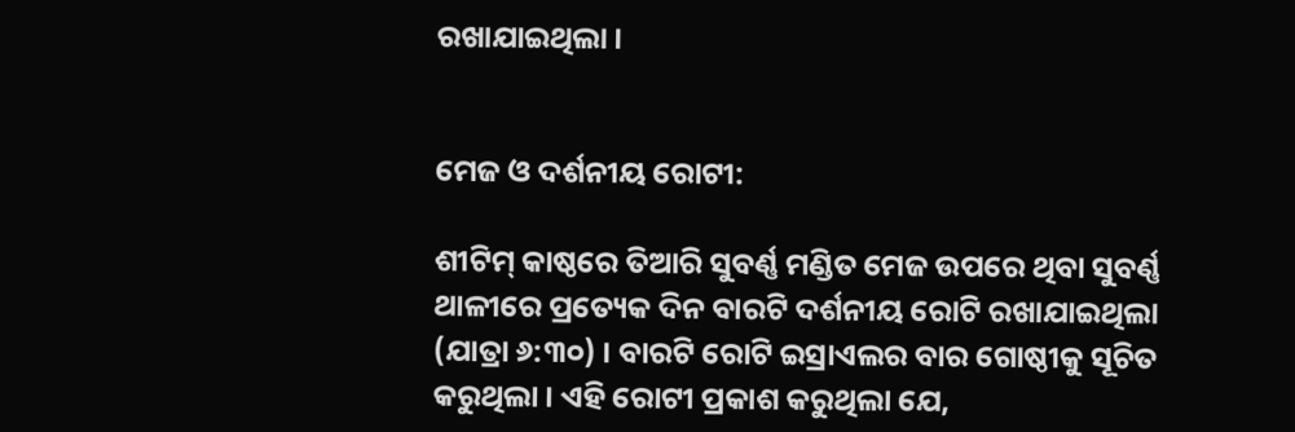ରଖାଯାଇଥିଲା ।


ମେଜ ଓ ଦର୍ଶନୀୟ ରୋଟୀ:

ଶୀଟିମ୍ କାଷ୍ଠରେ ତିଆରି ସୁବର୍ଣ୍ଣ ମଣ୍ଡିତ ମେଜ ଉପରେ ଥିବା ସୁବର୍ଣ୍ଣ ଥାଳୀରେ ପ୍ରତ୍ୟେକ ଦିନ ବାରଟି ଦର୍ଶନୀୟ ରୋଟି ରଖାଯାଇଥିଲା (ଯାତ୍ରା ୬:୩୦) । ବାରଟି ରୋଟି ଇସ୍ରାଏଲର ବାର ଗୋଷ୍ଠୀକୁ ସୂଚିତ କରୁଥିଲା । ଏହି ରୋଟୀ ପ୍ରକାଶ କରୁଥିଲା ଯେ,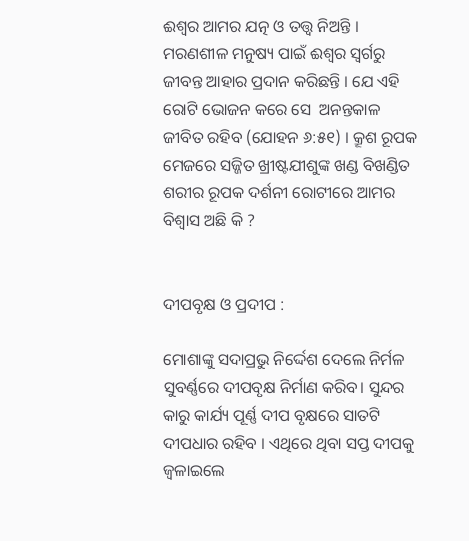ଈଶ୍ଵର ଆମର ଯତ୍ନ ଓ ତତ୍ତ୍ଵ ନିଅନ୍ତି । ମରଣଶୀଳ ମନୁଷ୍ୟ ପାଇଁ ଈଶ୍ଵର ସ୍ଵର୍ଗରୁ ଜୀବନ୍ତ ଆହାର ପ୍ରଦାନ କରିଛନ୍ତି । ଯେ ଏହି ରୋଟି ଭୋଜନ କରେ ସେ  ଅନନ୍ତକାଳ ଜୀବିତ ରହିବ (ଯୋହନ ୬:୫୧) । କ୍ରୂଶ ରୂପକ ମେଜରେ ସଜ୍ଜିତ ଖ୍ରୀଷ୍ଟଯୀଶୁଙ୍କ ଖଣ୍ଡ ବିଖଣ୍ଡିତ ଶରୀର ରୂପକ ଦର୍ଶନୀ ରୋଟୀରେ ଆମର ବିଶ୍ବାସ ଅଛି କି ?


ଦୀପବୃକ୍ଷ ଓ ପ୍ରଦୀପ :

ମୋଶାଙ୍କୁ ସଦାପ୍ରଭୁ ନିର୍ଦ୍ଦେଶ ଦେଲେ ନିର୍ମଳ ସୁବର୍ଣ୍ଣରେ ଦୀପବୃକ୍ଷ ନିର୍ମାଣ କରିବ। ସୁନ୍ଦର କାରୁ କାର୍ଯ୍ୟ ପୂର୍ଣ୍ଣ ଦୀପ ବୃକ୍ଷରେ ସାତଟି ଦୀପଧାର ରହିବ । ଏଥିରେ ଥିବା ସପ୍ତ ଦୀପକୁ ଜ୍ଵଳାଇଲେ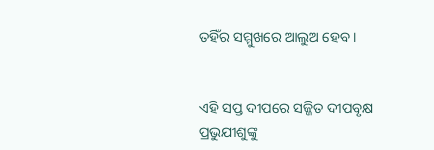ତହିଁର ସମ୍ମୁଖରେ ଆଲୁଅ ହେବ ।


ଏହି ସପ୍ତ ଦୀପରେ ସଜ୍ଜିତ ଦୀପବୃକ୍ଷ ପ୍ରଭୁଯୀଶୁଙ୍କୁ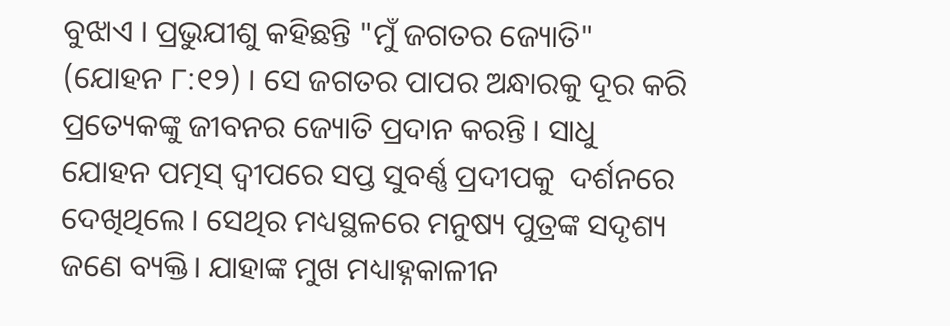ବୁଝାଏ । ପ୍ରଭୁଯୀଶୁ କହିଛନ୍ତି "ମୁଁ ଜଗତର ଜ୍ୟୋତି" (ଯୋହନ ୮:୧୨) । ସେ ଜଗତର ପାପର ଅନ୍ଧାରକୁ ଦୂର କରି ପ୍ରତ୍ୟେକଙ୍କୁ ଜୀବନର ଜ୍ୟୋତି ପ୍ରଦାନ କରନ୍ତି । ସାଧୁ ଯୋହନ ପତ୍ମସ୍ ଦ୍ଵୀପରେ ସପ୍ତ ସୁବର୍ଣ୍ଣ ପ୍ରଦୀପକୁ  ଦର୍ଶନରେ ଦେଖିଥିଲେ । ସେଥିର ମଧ୍ୟସ୍ଥଳରେ ମନୁଷ୍ୟ ପୁତ୍ରଙ୍କ ସଦୃଶ୍ୟ ଜଣେ ବ୍ୟକ୍ତି। ଯାହାଙ୍କ ମୁଖ ମଧ୍ୟାହ୍ନକାଳୀନ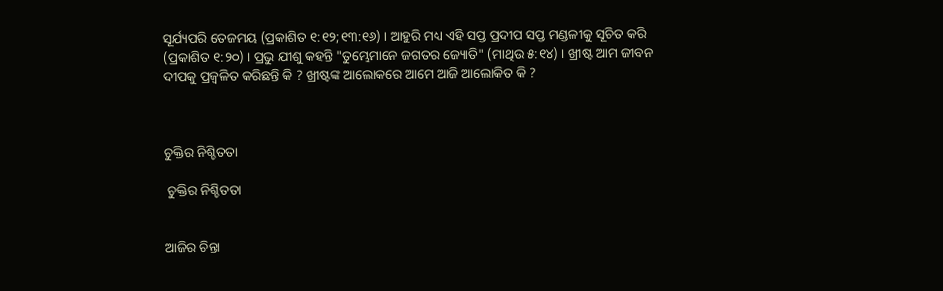ସୂର୍ଯ୍ୟପରି ତେଜମୟ (ପ୍ରକାଶିତ ୧:୧୨;୧୩:୧୬) । ଆହୁରି ମଧ୍ୟ ଏହି ସପ୍ତ ପ୍ରଦୀପ ସପ୍ତ ମଣ୍ଡଳୀକୁ ସୂଚିତ କରି (ପ୍ରକାଶିତ ୧:୨୦) । ପ୍ରଭୁ ଯୀଶୁ କହନ୍ତି "ତୁମ୍ଭେମାନେ ଜଗତର ଜ୍ୟୋତି" (ମାଥିଉ ୫:୧୪) । ଖ୍ରୀଷ୍ଟ ଆମ ଜୀବନ ଦୀପକୁ ପ୍ରଜ୍ବଳିତ କରିଛନ୍ତି କି ? ଖ୍ରୀଷ୍ଟଙ୍କ ଆଲୋକରେ ଆମେ ଆଜି ଆଲୋକିତ କି ?



ଚୁକ୍ତିର ନିଶ୍ଚିତତା

 ଚୁକ୍ତିର ନିଶ୍ଚିତତା


ଆଜିର ଚିନ୍ତା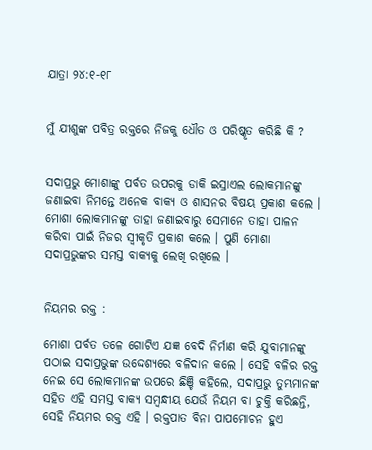ଯାତ୍ରା ୨୪:୧-୧୮


ମୁଁ ଯୀଶୁଙ୍କ ପବିତ୍ର ରକ୍ତରେ ନିଜକୁ ଧୌତ ଓ ପରିଷ୍କୃତ କରିଛି କି ?


ସଦାପ୍ରଭୁ ମୋଶାଙ୍କୁ ପର୍ବତ ଉପରକୁ ଡାକି ଇସ୍ରାଏଲ ଲୋକମାନଙ୍କୁ ଜଣାଇବା ନିମନ୍ତେ ଅନେକ ବାକ୍ୟ ଓ ଶାସନର ବିଷୟ ପ୍ରକାଶ କଲେ । ମୋଶା ଲୋକମାନଙ୍କୁ ତାହା ଜଣାଇବାରୁ ସେମାନେ ତାହା ପାଳନ କରିବା ପାଇଁ ନିଜର ସ୍ଵୀକୃତି ପ୍ରକାଶ କଲେ । ପୁଣି ମୋଶା ସଦାପ୍ରଭୁଙ୍କର ସମସ୍ତ ବାକ୍ୟକୁ ଲେଖି ରଖିଲେ ।


ନିୟମର ରକ୍ତ :

ମୋଶା ପର୍ବତ ତଳେ ଗୋଟିଏ ଯଜ୍ଞ ବେଦି ନିର୍ମାଣ କରି ଯୁବାମାନଙ୍କୁ ପଠାଇ ସଦାପ୍ରଭୁଙ୍କ ଉଦ୍ଦେଶ୍ୟରେ ବଳିଦାନ କଲେ । ସେହି ବଳିର ରକ୍ତ ନେଇ ସେ ଲୋକମାନଙ୍କ ଉପରେ ଛିଞ୍ଚି କହିଲେ, ସଦାପ୍ରଭୁ ତୁମ୍ଭମାନଙ୍କ ସହିତ ଏହି ସମସ୍ତ ବାକ୍ୟ ସମ୍ବନ୍ଧୀୟ ଯେଉଁ ନିୟମ ବା ଚୁକ୍ତି କରିଛନ୍ତି, ସେହି ନିୟମର ରକ୍ତ ଏହି । ରକ୍ତପାତ ବିନା ପାପମୋଚନ ହୁଏ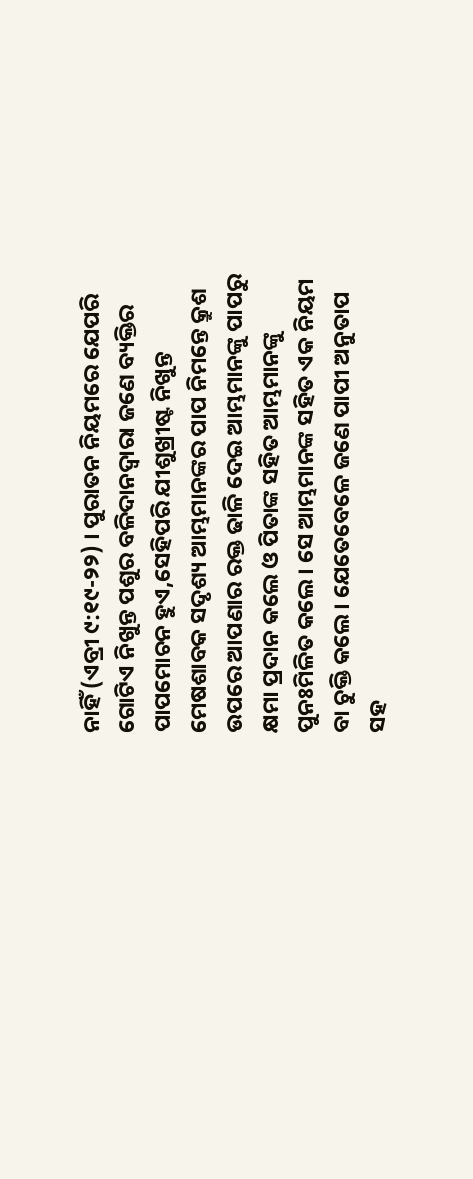ନାହିଁ (ଏବ୍ରୀ ୯:୧୯-୨୨) । ପୁରାତନ ନିୟମରେ ଯେପରି ଗୋଟିଏ ନିଖୁନ୍ତ ପଶୁର ବଳିଦାନଦ୍ଵାରା ଜଣେ ବ୍ୟକ୍ତିର ପାପମୋଚନ ହୁଏ,ସେହିପରି ଯୀଶୁଖ୍ରୀଷ୍ଟ ନିଖୁନ୍ତ ମେଷଶାବକ ସଦୃଶ୍ୟ ଆମ୍ଭମାନଙ୍କର ପାପ ନିମନ୍ତେ କ୍ରୁଶ ଉପରେ ଆପଣାର ରକ୍ତ ଢାଳି ଦେଇ ଆମ୍ଭମାନଙ୍କୁ ପାପରୁ କ୍ଷମା ପ୍ରଦାନ କଲେ ଓ ପିତାଙ୍କ ସହିତ ଆମ୍ଭମାନଙ୍କୁ ପୁନଃମିଳିତ କଲେ । ସେ ଆମ୍ଭମାନଙ୍କ ସହିତ ଏକ ନିୟମ ବା ଚୁକ୍ତି କଲେ । ଯେତେବେଳେ ଜଣେ ପାପୀ ଅନୁତାପ ସହ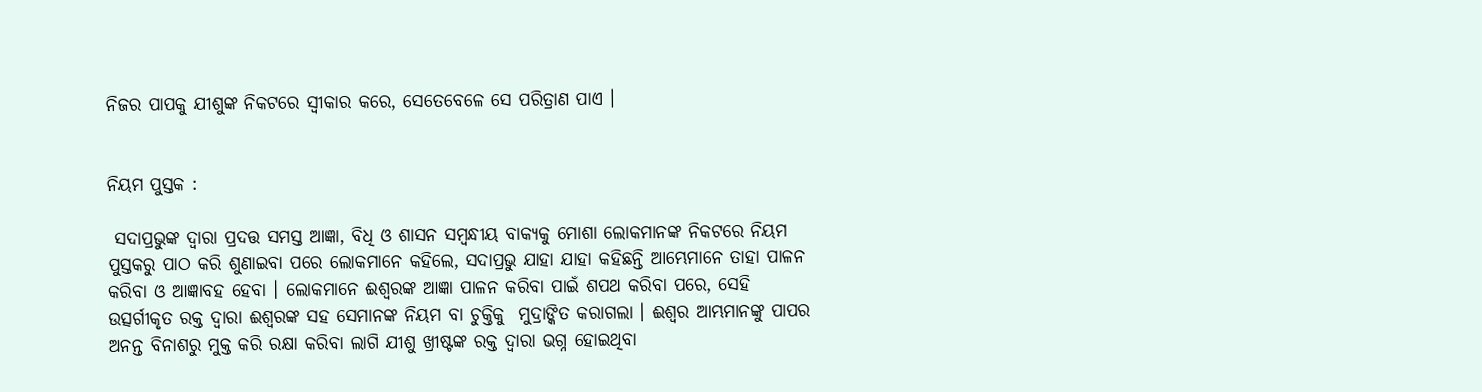ନିଜର ପାପକୁ ଯୀଶୁଙ୍କ ନିକଟରେ ସ୍ବୀକାର କରେ, ସେତେବେଳେ ସେ ପରିତ୍ରାଣ ପାଏ ।


ନିୟମ ପୁସ୍ତକ :

 ସଦାପ୍ରଭୁଙ୍କ ଦ୍ଵାରା ପ୍ରଦତ୍ତ ସମସ୍ତ ଆଜ୍ଞା, ବିଧି ଓ ଶାସନ ସମ୍ବନ୍ଧୀୟ ବାକ୍ୟକୁ ମୋଶା ଲୋକମାନଙ୍କ ନିକଟରେ ନିୟମ ପୁସ୍ତକରୁ ପାଠ କରି ଶୁଣାଇବା ପରେ ଲୋକମାନେ କହିଲେ, ସଦାପ୍ରଭୁ ଯାହା ଯାହା କହିଛନ୍ତି ଆମ୍ଭେମାନେ ତାହା ପାଳନ କରିବା ଓ ଆଜ୍ଞାବହ ହେବା । ଲୋକମାନେ ଈଶ୍ୱରଙ୍କ ଆଜ୍ଞା ପାଳନ କରିବା ପାଇଁ ଶପଥ କରିବା ପରେ, ସେହି ଉତ୍ସର୍ଗୀକୃତ ରକ୍ତ ଦ୍ଵାରା ଈଶ୍ୱରଙ୍କ ସହ ସେମାନଙ୍କ ନିୟମ ବା ଚୁକ୍ତିକୁ  ମୁଦ୍ରାଙ୍କିତ କରାଗଲା । ଈଶ୍ଵର ଆମ୍ଭମାନଙ୍କୁ ପାପର ଅନନ୍ତ ବିନାଶରୁ ମୁକ୍ତ କରି ରକ୍ଷା କରିବା ଲାଗି ଯୀଶୁ ଖ୍ରୀଷ୍ଟଙ୍କ ରକ୍ତ ଦ୍ଵାରା ଭଗ୍ନ ହୋଇଥିବା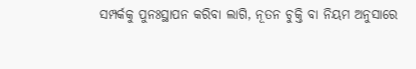ସମ୍ପର୍କକୁ ପୁନଃସ୍ଥାପନ କରିବା ଲାଗି, ନୂତନ ଚୁକ୍ତି ବା ନିୟମ ଅନୁସାରେ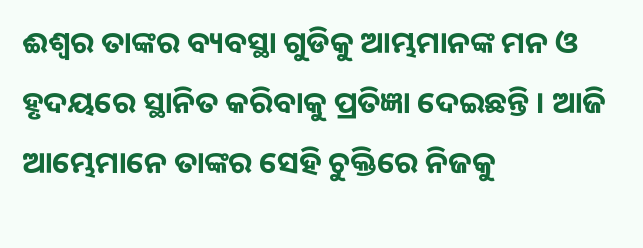ଈଶ୍ଵର ତାଙ୍କର ବ୍ୟବସ୍ଥା ଗୁଡିକୁ ଆମ୍ଭମାନଙ୍କ ମନ ଓ ହୃଦୟରେ ସ୍ଥାନିତ କରିବାକୁ ପ୍ରତିଜ୍ଞା ଦେଇଛନ୍ତି । ଆଜି ଆମ୍ଭେମାନେ ତାଙ୍କର ସେହି ଚୁକ୍ତିରେ ନିଜକୁ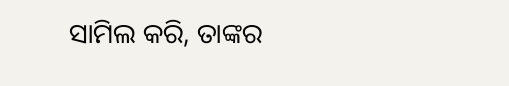ସାମିଲ କରି, ତାଙ୍କର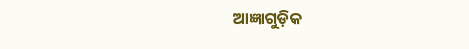ଆଜ୍ଞାଗୁଡ଼ିକ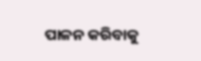ପାଳନ କରିବାକୁ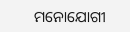ମନୋଯୋଗୀ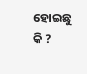ହୋଇଛୁ କି ?